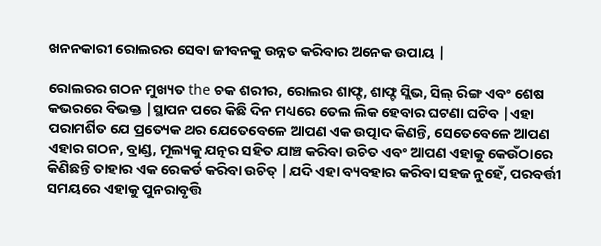ଖନନକାରୀ ରୋଲରର ସେବା ଜୀବନକୁ ଉନ୍ନତ କରିବାର ଅନେକ ଉପାୟ |

ରୋଲରର ଗଠନ ମୁଖ୍ୟତ the ଚକ ଶରୀର, ରୋଲର ଶାଫ୍ଟ, ଶାଫ୍ଟ ସ୍ଲିଭ, ସିଲ୍ ରିଙ୍ଗ ଏବଂ ଶେଷ କଭରରେ ବିଭକ୍ତ |ସ୍ଥାପନ ପରେ କିଛି ଦିନ ମଧ୍ୟରେ ତେଲ ଲିକ ହେବାର ଘଟଣା ଘଟିବ |ଏହା ପରାମର୍ଶିତ ଯେ ପ୍ରତ୍ୟେକ ଥର ଯେତେବେଳେ ଆପଣ ଏକ ଉତ୍ପାଦ କିଣନ୍ତି, ସେତେବେଳେ ଆପଣ ଏହାର ଗଠନ, ବ୍ରାଣ୍ଡ, ମୂଲ୍ୟକୁ ଯତ୍ନର ସହିତ ଯାଞ୍ଚ କରିବା ଉଚିତ ଏବଂ ଆପଣ ଏହାକୁ କେଉଁଠାରେ କିଣିଛନ୍ତି ତାହାର ଏକ ରେକର୍ଡ କରିବା ଉଚିତ୍ |ଯଦି ଏହା ବ୍ୟବହାର କରିବା ସହଜ ନୁହେଁ, ପରବର୍ତ୍ତୀ ସମୟରେ ଏହାକୁ ପୁନରାବୃତ୍ତି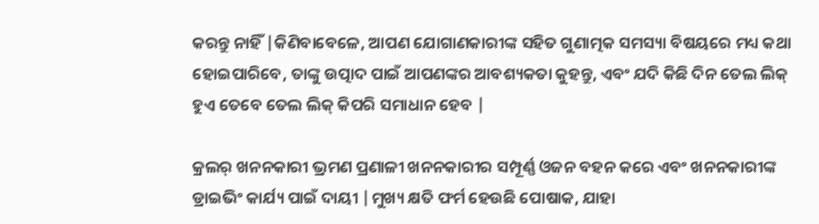କରନ୍ତୁ ନାହିଁ |କିଣିବାବେଳେ, ଆପଣ ଯୋଗାଣକାରୀଙ୍କ ସହିତ ଗୁଣାତ୍ମକ ସମସ୍ୟା ବିଷୟରେ ମଧ୍ୟ କଥା ହୋଇପାରିବେ, ତାଙ୍କୁ ଉତ୍ପାଦ ପାଇଁ ଆପଣଙ୍କର ଆବଶ୍ୟକତା କୁହନ୍ତୁ, ଏବଂ ଯଦି କିଛି ଦିନ ତେଲ ଲିକ୍ ହୁଏ ତେବେ ତେଲ ଲିକ୍ କିପରି ସମାଧାନ ହେବ |

କ୍ରଲର୍ ଖନନକାରୀ ଭ୍ରମଣ ପ୍ରଣାଳୀ ଖନନକାରୀର ସମ୍ପୂର୍ଣ୍ଣ ଓଜନ ବହନ କରେ ଏବଂ ଖନନକାରୀଙ୍କ ଡ୍ରାଇଭିଂ କାର୍ଯ୍ୟ ପାଇଁ ଦାୟୀ |ମୁଖ୍ୟ କ୍ଷତି ଫର୍ମ ହେଉଛି ପୋଷାକ, ଯାହା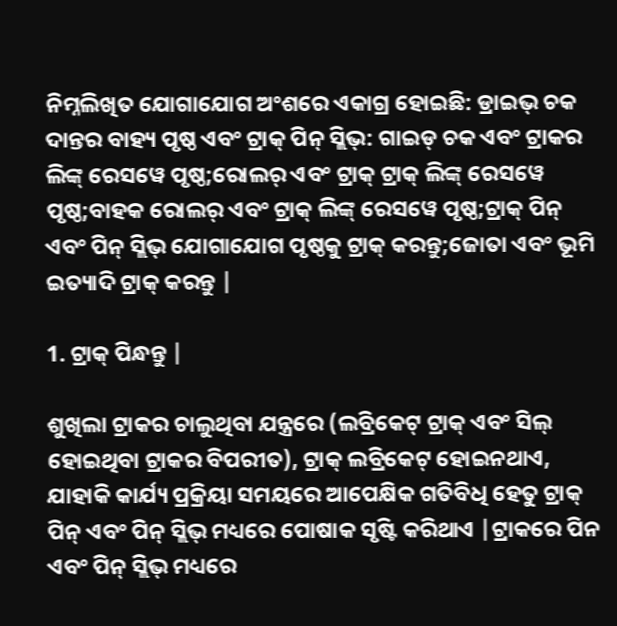ନିମ୍ନଲିଖିତ ଯୋଗାଯୋଗ ଅଂଶରେ ଏକାଗ୍ର ହୋଇଛି: ଡ୍ରାଇଭ୍ ଚକ ଦାନ୍ତର ବାହ୍ୟ ପୃଷ୍ଠ ଏବଂ ଟ୍ରାକ୍ ପିନ୍ ସ୍ଲିଭ୍: ଗାଇଡ୍ ଚକ ଏବଂ ଟ୍ରାକର ଲିଙ୍କ୍ ରେସୱେ ପୃଷ୍ଠ;ରୋଲର୍ ଏବଂ ଟ୍ରାକ୍ ଟ୍ରାକ୍ ଲିଙ୍କ୍ ରେସୱେ ପୃଷ୍ଠ;ବାହକ ରୋଲର୍ ଏବଂ ଟ୍ରାକ୍ ଲିଙ୍କ୍ ରେସୱେ ପୃଷ୍ଠ;ଟ୍ରାକ୍ ପିନ୍ ଏବଂ ପିନ୍ ସ୍ଲିଭ୍ ଯୋଗାଯୋଗ ପୃଷ୍ଠକୁ ଟ୍ରାକ୍ କରନ୍ତୁ;ଜୋତା ଏବଂ ଭୂମି ଇତ୍ୟାଦି ଟ୍ରାକ୍ କରନ୍ତୁ |

1. ଟ୍ରାକ୍ ପିନ୍ଧନ୍ତୁ |

ଶୁଖିଲା ଟ୍ରାକର ଚାଲୁଥିବା ଯନ୍ତ୍ରରେ (ଲବ୍ରିକେଟ୍ ଟ୍ରାକ୍ ଏବଂ ସିଲ୍ ହୋଇଥିବା ଟ୍ରାକର ବିପରୀତ), ଟ୍ରାକ୍ ଲବ୍ରିକେଟ୍ ହୋଇନଥାଏ, ଯାହାକି କାର୍ଯ୍ୟ ପ୍ରକ୍ରିୟା ସମୟରେ ଆପେକ୍ଷିକ ଗତିବିଧି ହେତୁ ଟ୍ରାକ୍ ପିନ୍ ଏବଂ ପିନ୍ ସ୍ଲିଭ୍ ମଧ୍ୟରେ ପୋଷାକ ସୃଷ୍ଟି କରିଥାଏ |ଟ୍ରାକରେ ପିନ ଏବଂ ପିନ୍ ସ୍ଲିଭ୍ ମଧ୍ୟରେ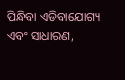ପିନ୍ଧିବା ଏଡିବାଯୋଗ୍ୟ ଏବଂ ସାଧାରଣ,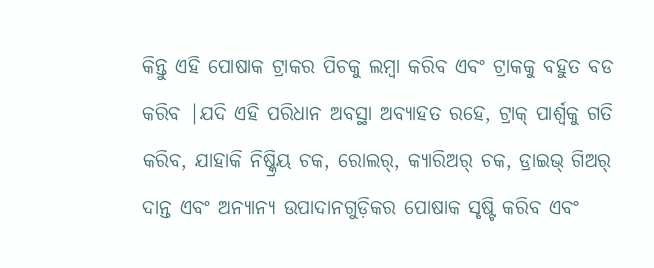କିନ୍ତୁ ଏହି ପୋଷାକ ଟ୍ରାକର ପିଚକୁ ଲମ୍ୱା କରିବ ଏବଂ ଟ୍ରାକକୁ ବହୁତ ବଡ କରିବ |ଯଦି ଏହି ପରିଧାନ ଅବସ୍ଥା ଅବ୍ୟାହତ ରହେ, ଟ୍ରାକ୍ ପାର୍ଶ୍ୱକୁ ଗତି କରିବ, ଯାହାକି ନିଷ୍କ୍ରିୟ ଚକ, ରୋଲର୍, କ୍ୟାରିଅର୍ ଚକ, ଡ୍ରାଇଭ୍ ଗିଅର୍ ଦାନ୍ତ ଏବଂ ଅନ୍ୟାନ୍ୟ ଉପାଦାନଗୁଡ଼ିକର ପୋଷାକ ସୃଷ୍ଟି କରିବ ଏବଂ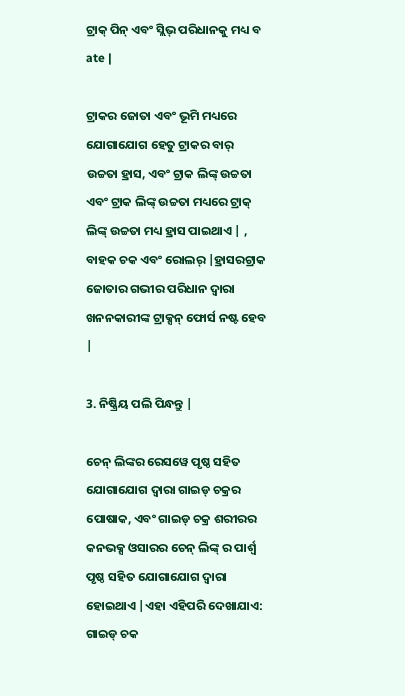ଟ୍ରାକ୍ ପିନ୍ ଏବଂ ସ୍ଲିଭ୍ ପରିଧାନକୁ ମଧ୍ୟ ବ ate |

ଟ୍ରାକର ଜୋତା ଏବଂ ଭୂମି ମଧ୍ୟରେ ଯୋଗାଯୋଗ ହେତୁ ଟ୍ରାକର ବାର୍ ଉଚ୍ଚତା ହ୍ରାସ, ଏବଂ ଟ୍ରାକ ଲିଙ୍କ୍ ଉଚ୍ଚତା ଏବଂ ଟ୍ରାକ ଲିଙ୍କ୍ ଉଚ୍ଚତା ମଧ୍ୟରେ ଟ୍ରାକ୍ ଲିଙ୍କ୍ ଉଚ୍ଚତା ମଧ୍ୟ ହ୍ରାସ ପାଇଥାଏ | , ବାହକ ଚକ ଏବଂ ରୋଲର୍ |ହ୍ରାସରଟ୍ରାକ ଜୋତାର ଗଭୀର ପରିଧାନ ଦ୍ୱାରା ଖନନକାରୀଙ୍କ ଟ୍ରାକ୍ସନ୍ ଫୋର୍ସ ନଷ୍ଟ ହେବ |

3. ନିଷ୍କ୍ରିୟ ପଲି ପିନ୍ଧନ୍ତୁ |

ଚେନ୍ ଲିଙ୍କର ରେସୱେ ପୃଷ୍ଠ ସହିତ ଯୋଗାଯୋଗ ଦ୍ୱାରା ଗାଇଡ୍ ଚକ୍ରର ପୋଷାକ, ଏବଂ ଗାଇଡ୍ ଚକ୍ର ଶରୀରର କନଭକ୍ସ ଓସାରର ଚେନ୍ ଲିଙ୍କ୍ ର ପାର୍ଶ୍ୱ ପୃଷ୍ଠ ସହିତ ଯୋଗାଯୋଗ ଦ୍ୱାରା ହୋଇଥାଏ |ଏହା ଏହିପରି ଦେଖାଯାଏ: ଗାଇଡ୍ ଚକ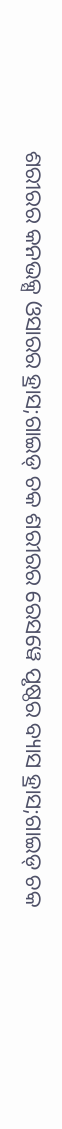ଶରୀରର କନଭକ୍ସ ଓସାରର ହ୍ରାସ;ଗାଇଡ୍ ଚକ ଶରୀରର ରେସୱେ ପୃଷ୍ଠର ବ୍ୟାସ ହ୍ରାସ;ଗାଇଡ୍ ଚକ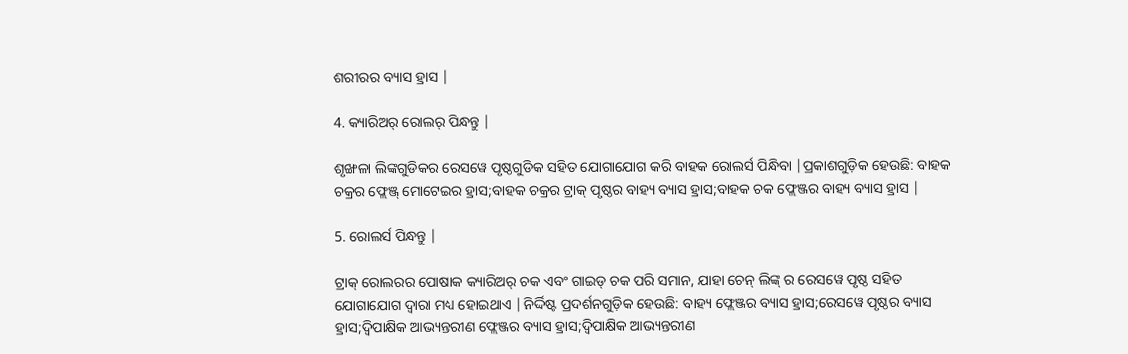ଶରୀରର ବ୍ୟାସ ହ୍ରାସ |

4. କ୍ୟାରିଅର୍ ରୋଲର୍ ପିନ୍ଧନ୍ତୁ |

ଶୃଙ୍ଖଳା ଲିଙ୍କଗୁଡିକର ରେସୱେ ପୃଷ୍ଠଗୁଡିକ ସହିତ ଯୋଗାଯୋଗ କରି ବାହକ ରୋଲର୍ସ ପିନ୍ଧିବା |ପ୍ରକାଶଗୁଡ଼ିକ ହେଉଛି: ବାହକ ଚକ୍ରର ଫ୍ଲେଞ୍ଜ୍ ମୋଟେଇର ହ୍ରାସ;ବାହକ ଚକ୍ରର ଟ୍ରାକ୍ ପୃଷ୍ଠର ବାହ୍ୟ ବ୍ୟାସ ହ୍ରାସ;ବାହକ ଚକ ଫ୍ଲେଞ୍ଜର ବାହ୍ୟ ବ୍ୟାସ ହ୍ରାସ |

5. ରୋଲର୍ସ ପିନ୍ଧନ୍ତୁ |

ଟ୍ରାକ୍ ରୋଲରର ପୋଷାକ କ୍ୟାରିଅର୍ ଚକ ଏବଂ ଗାଇଡ୍ ଚକ ପରି ସମାନ, ଯାହା ଚେନ୍ ଲିଙ୍କ୍ ର ରେସୱେ ପୃଷ୍ଠ ସହିତ ଯୋଗାଯୋଗ ଦ୍ୱାରା ମଧ୍ୟ ହୋଇଥାଏ |ନିର୍ଦ୍ଦିଷ୍ଟ ପ୍ରଦର୍ଶନଗୁଡ଼ିକ ହେଉଛି: ବାହ୍ୟ ଫ୍ଲେଞ୍ଜର ବ୍ୟାସ ହ୍ରାସ;ରେସୱେ ପୃଷ୍ଠର ବ୍ୟାସ ହ୍ରାସ;ଦ୍ୱିପାକ୍ଷିକ ଆଭ୍ୟନ୍ତରୀଣ ଫ୍ଲେଞ୍ଜର ବ୍ୟାସ ହ୍ରାସ;ଦ୍ୱିପାକ୍ଷିକ ଆଭ୍ୟନ୍ତରୀଣ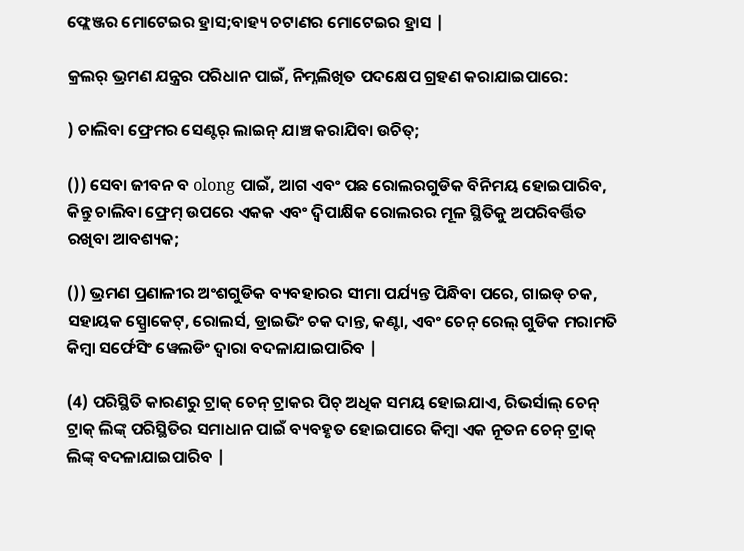ଫ୍ଲେଞ୍ଜର ମୋଟେଇର ହ୍ରାସ;ବାହ୍ୟ ଚଟାଣର ମୋଟେଇର ହ୍ରାସ |

କ୍ରଲର୍ ଭ୍ରମଣ ଯନ୍ତ୍ରର ପରିଧାନ ପାଇଁ, ନିମ୍ନଲିଖିତ ପଦକ୍ଷେପ ଗ୍ରହଣ କରାଯାଇପାରେ:

) ଚାଲିବା ଫ୍ରେମର ସେଣ୍ଟର୍ ଲାଇନ୍ ଯାଞ୍ଚ କରାଯିବା ଉଚିତ୍;

()) ସେବା ଜୀବନ ବ olong ପାଇଁ, ଆଗ ଏବଂ ପଛ ରୋଲରଗୁଡିକ ବିନିମୟ ହୋଇପାରିବ, କିନ୍ତୁ ଚାଲିବା ଫ୍ରେମ୍ ଉପରେ ଏକକ ଏବଂ ଦ୍ୱିପାକ୍ଷିକ ରୋଲରର ମୂଳ ସ୍ଥିତିକୁ ଅପରିବର୍ତ୍ତିତ ରଖିବା ଆବଶ୍ୟକ;

()) ଭ୍ରମଣ ପ୍ରଣାଳୀର ଅଂଶଗୁଡିକ ବ୍ୟବହାରର ସୀମା ପର୍ଯ୍ୟନ୍ତ ପିନ୍ଧିବା ପରେ, ଗାଇଡ୍ ଚକ, ସହାୟକ ସ୍ପ୍ରୋକେଟ୍, ରୋଲର୍ସ, ଡ୍ରାଇଭିଂ ଚକ ଦାନ୍ତ, କଣ୍ଟା, ଏବଂ ଚେନ୍ ରେଲ୍ ଗୁଡିକ ମରାମତି କିମ୍ବା ସର୍ଫେସିଂ ୱେଲଡିଂ ଦ୍ୱାରା ବଦଳାଯାଇପାରିବ |

(4) ପରିସ୍ଥିତି କାରଣରୁ ଟ୍ରାକ୍ ଚେନ୍ ଟ୍ରାକର ପିଚ୍ ଅଧିକ ସମୟ ହୋଇଯାଏ, ରିଭର୍ସାଲ୍ ଚେନ୍ ଟ୍ରାକ୍ ଲିଙ୍କ୍ ପରିସ୍ଥିତିର ସମାଧାନ ପାଇଁ ବ୍ୟବହୃତ ହୋଇପାରେ କିମ୍ବା ଏକ ନୂତନ ଚେନ୍ ଟ୍ରାକ୍ ଲିଙ୍କ୍ ବଦଳାଯାଇପାରିବ |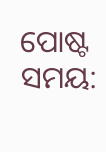ପୋଷ୍ଟ ସମୟ: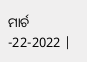ମାର୍ଚ -22-2022 |